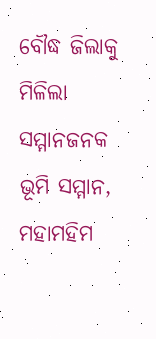ବୌଦ୍ଧ ଜିଲାକୁ ମିଳିଲା ସମ୍ମାନଜନକ ଭୂମି ସମ୍ମାନ, ମହାମହିମ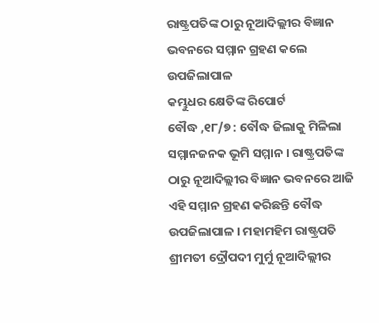ରାଷ୍ଟ୍ରପତିଙ୍କ ଠାରୁ ନୂଆଦିଲ୍ଲୀର ବିଜ୍ଞାନ ଭବନରେ ସମ୍ମାନ ଗ୍ରହଣ କଲେ ଉପଜିଲାପାଳ
କମ୍ଭୁଧର କ୍ଷେତିଙ୍କ ରିପୋର୍ଟ
ବୌଦ୍ଧ ,୧୮/୭ : ବୌଦ୍ଧ ଜିଲାକୁ ମିଳିଲା ସମ୍ମାନଜନକ ଭୂମି ସମ୍ମାନ । ରାଷ୍ଟ୍ରପତିଙ୍କ ଠାରୁ ନୂଆଦିଲ୍ଲୀର ବିଜ୍ଞାନ ଭବନରେ ଆଜି ଏହି ସମ୍ମାନ ଗ୍ରହଣ କରିଛନ୍ତି ବୌଦ୍ଧ ଉପଜିଲାପାଳ । ମହାମହିମ ରାଷ୍ଟ୍ରପତି ଶ୍ରୀମତୀ ଦ୍ରୌପଦୀ ମୁର୍ମୁ ନୂଆଦିଲ୍ଲୀର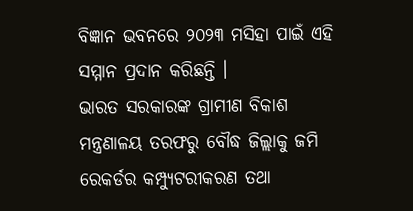ବିଜ୍ଞାନ ଭବନରେ ୨୦୨୩ ମସିହା ପାଇଁ ଏହି ସମ୍ମାନ ପ୍ରଦାନ କରିଛନ୍ତି ।
ଭାରତ ସରକାରଙ୍କ ଗ୍ରାମୀଣ ବିକାଶ ମନ୍ତ୍ରଣାଳୟ ତରଫରୁ ବୌଦ୍ଧ ଜିଲ୍ଲାକୁ ଜମି ରେକର୍ଡର କମ୍ପ୍ୟୁଟରୀକରଣ ତଥା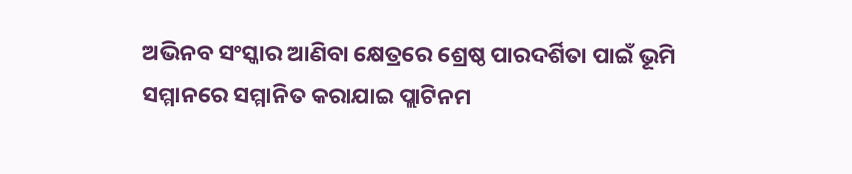ଅଭିନବ ସଂସ୍କାର ଆଣିବା କ୍ଷେତ୍ରରେ ଶ୍ରେଷ୍ଠ ପାରଦର୍ଶିତା ପାଇଁ ଭୂମି ସମ୍ମାନରେ ସମ୍ମାନିତ କରାଯାଇ ପ୍ଲାଟିନମ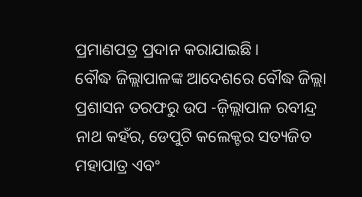ପ୍ରମାଣପତ୍ର ପ୍ରଦାନ କରାଯାଇଛି ।
ବୌଦ୍ଧ ଜିଲ୍ଲାପାଳଙ୍କ ଆଦେଶରେ ବୌଦ୍ଧ ଜିଲ୍ଲା ପ୍ରଶାସନ ତରଫରୁ ଉପ -ଜ଼ିଲ୍ଲାପାଳ ରବୀନ୍ଦ୍ର ନାଥ କହଁର, ଡେପୁଟି କଲେକ୍ଟର ସତ୍ୟଜିତ ମହାପାତ୍ର ଏବଂ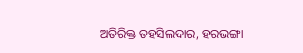ଅତିରିକ୍ତ ତହସିଲଦାର, ହରଭଙ୍ଗା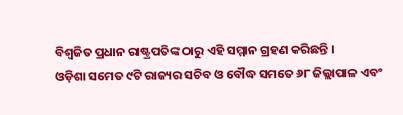ବିଶ୍ୱଜିତ ପ୍ରଧାନ ରାଷ୍ଟ୍ରପତିଙ୍କ ଠାରୁ ଏହି ସମ୍ମାନ ଗ୍ରହଣ କରିଛନ୍ତି ।
ଓଡ଼ିଶା ସମେତ ୯ଟି ରାଜ୍ୟର ସଚିବ ଓ ବୌଦ୍ଧ ସମତେ ୬୮ ଜିଲ୍ଲାପାଳ ଏବଂ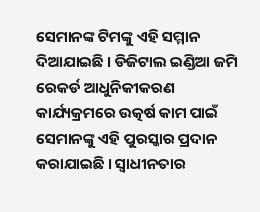ସେମାନଙ୍କ ଟିମଙ୍କୁ ଏହି ସମ୍ମାନ ଦିଆଯାଇଛି । ଡିଜିଟାଲ ଇଣ୍ଡିଆ ଜମି ରେକର୍ଡ ଆଧୁନିକୀକରଣ କାର୍ଯ୍ୟକ୍ରମରେ ଉତ୍କର୍ଷ କାମ ପାଇଁ ସେମାନଙ୍କୁ ଏହି ପୁରସ୍କାର ପ୍ରଦାନ କରାଯାଇଛି । ସ୍ଵାଧୀନତାର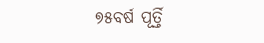୭୫ବର୍ଷ ପୂର୍ତ୍ତି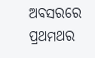ଅବସରରେ ପ୍ରଥମଥର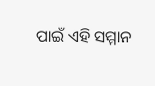ପାଇଁ ଏହି ସମ୍ମାନ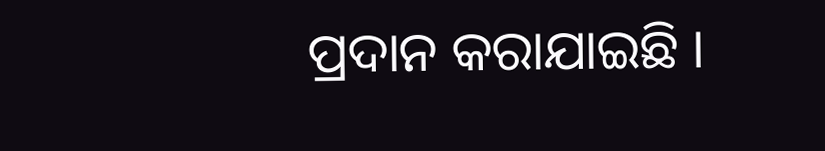ପ୍ରଦାନ କରାଯାଇଛି ।